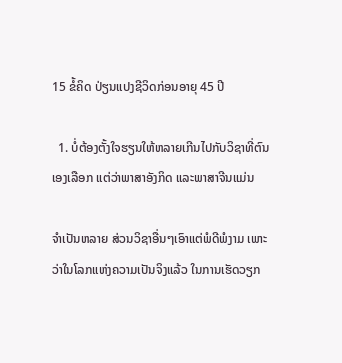15 ຂໍ້ຄິດ ປ່ຽນແປງຊີວິດກ່ອນອາຍຸ 45 ປີ

  1. ບໍ່ຕ້ອງຕັ້ງໃຈຮຽນໃຫ້ຫລາຍເກີນໄປກັບວິຊາທີ່ຕົນເອງເລືອກ ແຕ່ວ່າພາສາອັງກິດ ແລະພາສາຈີນແມ່ນ

ຈຳເປັນຫລາຍ ສ່ວນວິຊາອື່ນໆເອົາແຕ່ພໍດີພໍງາມ ເພາະວ່າໃນໂລກແຫ່ງຄວາມເປັນຈິງແລ້ວ ໃນການເຮັດວຽກ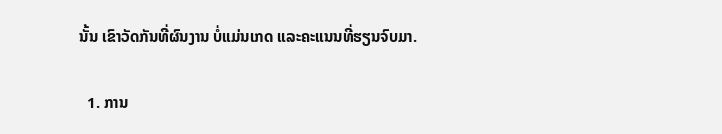ນັ້ນ ເຂົາວັດກັນທີ່ຜົນງານ ບໍ່ແມ່ນເກດ ແລະຄະແນນທີ່ຮຽນຈົບມາ.

  1. ການ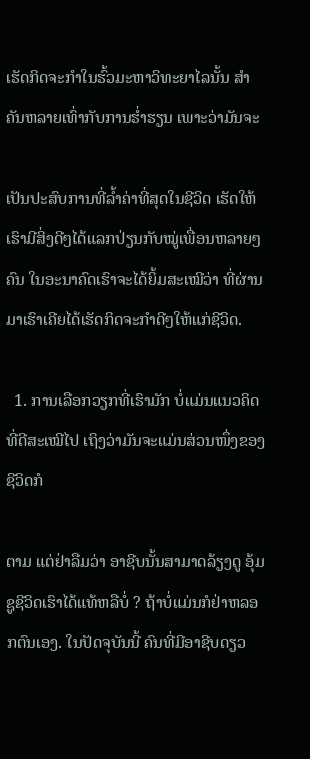ເຮັດກິດຈະກຳໃນຮົ້ວມະຫາວິທະຍາໄລນັ້ນ ສຳຄັນຫລາຍເທົ່າກັບການຮໍ່າຮຽນ ເພາະວ່າມັນຈະ

ເປັນປະສົບການທີ່ລ້ຳຄ່າທີ່ສຸດໃນຊີວິດ ເຮັດໃຫ້ເຮົາມີສິ່ງດີໆໄດ້ແລກປ່ຽນກັບໝູ່ເພື່ອນຫລາຍໆຄົນ ໃນອະນາຄົດເຮົາຈະໄດ້ຍິ້ມສະເໝີວ່າ ທີ່ຜ່ານມາເຮົາເຄີຍໄດ້ເຮັດກິດຈະກຳດີໆໃຫ້ແກ່ຊີວິດ.

  1. ການເລືອກວຽກທີ່ເຮົາມັກ ບໍ່ແມ່ນແນວຄິດທີ່ດີສະເໝີໄປ ເຖິງວ່າມັນຈະແມ່ນສ່ວນໜຶ່ງຂອງຊີວິດກໍ

ຕາມ ແຕ່ຢ່າລືມວ່າ ອາຊີບນັ້ນສາມາດລ້ຽງດູ ອຸ້ມຊູຊີວິດເຮົາໄດ້ແທ້ຫລືບໍ່ ? ຖ້າບໍ່ແມ່ນກໍຢ່າຫລອກຕົນເອງ. ໃນປັດຈຸບັນນີ້ ຄົນທີ່ມີອາຊີບດຽວ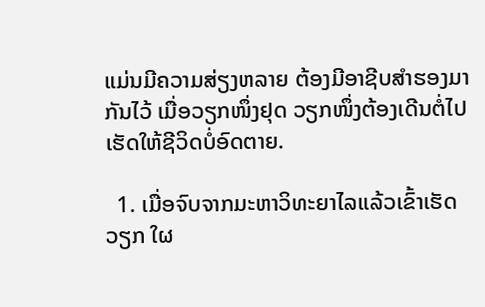ແມ່ນມີຄວາມສ່ຽງຫລາຍ ຕ້ອງມີອາຊີບສຳຮອງມາກັນໄວ້ ເມື່ອວຽກໜຶ່ງຢຸດ ວຽກໜຶ່ງຕ້ອງເດີນຕໍ່ໄປ ເຮັດໃຫ້ຊີວິດບໍ່ອົດຕາຍ.

  1. ເມື່ອຈົບຈາກມະຫາວິທະຍາໄລແລ້ວເຂົ້າເຮັດວຽກ ໃຜ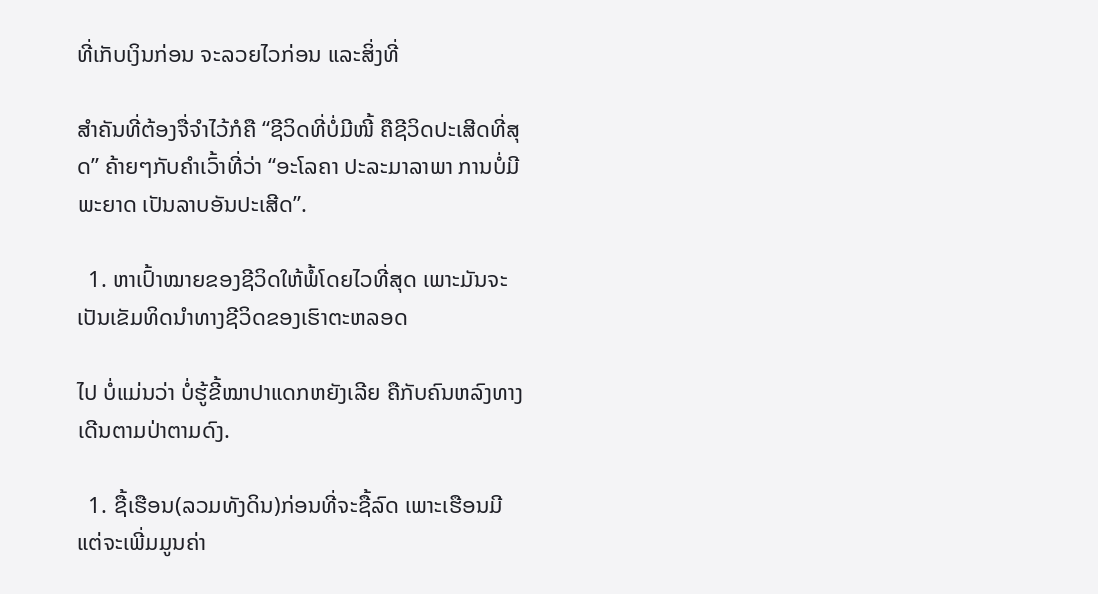ທີ່ເກັບເງິນກ່ອນ ຈະລວຍໄວກ່ອນ ແລະສິ່ງທີ່

ສຳຄັນທີ່ຕ້ອງຈື່ຈຳໄວ້ກໍຄື “ຊີວິດທີ່ບໍ່ມີໜີ້ ຄືຊີວິດປະເສີດທີ່ສຸດ” ຄ້າຍໆກັບຄຳເວົ້າທີ່ວ່າ “ອະໂລຄາ ປະລະມາລາພາ ການບໍ່ມີພະຍາດ ເປັນລາບອັນປະເສີດ”.

  1. ຫາເປົ້າໝາຍຂອງຊີວິດໃຫ້ພໍ້ໂດຍໄວທີ່ສຸດ ເພາະມັນຈະເປັນເຂັມທິດນຳທາງຊີວິດຂອງເຮົາຕະຫລອດ

ໄປ ບໍ່ແມ່ນວ່າ ບໍ່ຮູ້ຂີ້ໝາປາແດກຫຍັງເລີຍ ຄືກັບຄົນຫລົງທາງເດີນຕາມປ່າຕາມດົງ.

  1. ຊື້ເຮືອນ(ລວມທັງດິນ)ກ່ອນທີ່ຈະຊື້ລົດ ເພາະເຮືອນມີແຕ່ຈະເພີ່ມມູນຄ່າ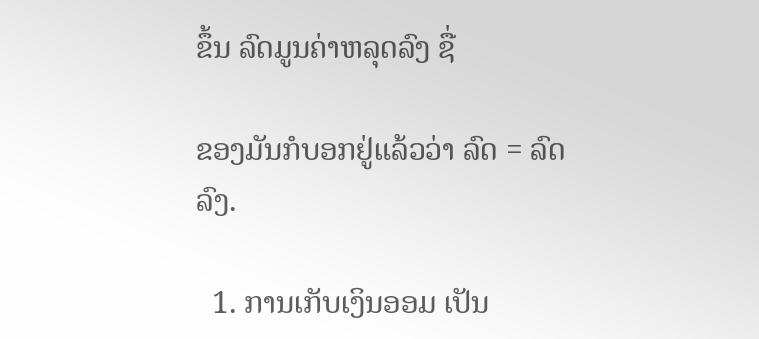ຂຶ້ນ ລົດມູນຄ່າຫລຸດລົງ ຊື່

ຂອງມັນກໍບອກຢູ່ແລ້ວວ່າ ລົດ = ລົດລົງ.

  1. ການເກັບເງິນອອມ ເປັນ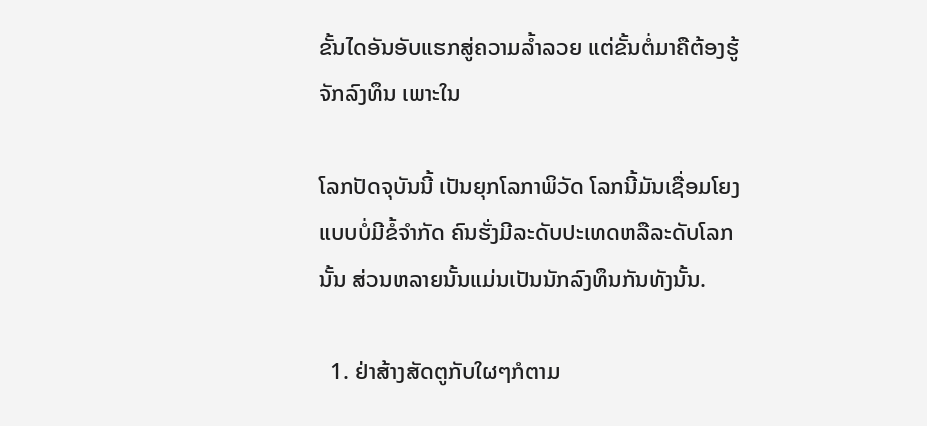ຂັ້ນໄດອັນອັບແຮກສູ່ຄວາມລໍ້າລວຍ ແຕ່ຂັ້ນຕໍ່ມາຄືຕ້ອງຮູ້ຈັກລົງທຶນ ເພາະໃນ

ໂລກປັດຈຸບັນນີ້ ເປັນຍຸກໂລກາພິວັດ ໂລກນີ້ມັນເຊື່ອມໂຍງແບບບໍ່ມີຂໍ້ຈຳກັດ ຄົນຮັ່ງມີລະດັບປະເທດຫລືລະດັບໂລກນັ້ນ ສ່ວນຫລາຍນັ້ນແມ່ນເປັນນັກລົງທຶນກັນທັງນັ້ນ.

  1. ຢ່າສ້າງສັດຕູກັບໃຜໆກໍຕາມ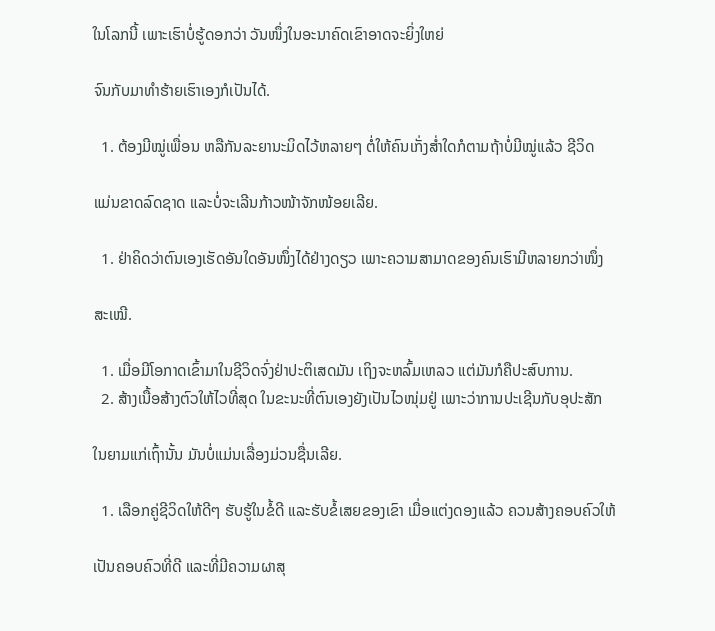ໃນໂລກນີ້ ເພາະເຮົາບໍ່ຮູ້ດອກວ່າ ວັນໜຶ່ງໃນອະນາຄົດເຂົາອາດຈະຍິ່ງໃຫຍ່

ຈົນກັບມາທຳຮ້າຍເຮົາເອງກໍເປັນໄດ້.

  1. ຕ້ອງມີໝູ່ເພື່ອນ ຫລືກັນລະຍານະມິດໄວ້ຫລາຍໆ ຕໍ່ໃຫ້ຄົນເກັ່ງສໍ່າໃດກໍຕາມຖ້າບໍ່ມີໝູ່ແລ້ວ ຊີວິດ

ແມ່ນຂາດລົດຊາດ ແລະບໍ່ຈະເລີນກ້າວໜ້າຈັກໜ້ອຍເລີຍ.

  1. ຢ່າຄິດວ່າຕົນເອງເຮັດອັນໃດອັນໜຶ່ງໄດ້ຢ່າງດຽວ ເພາະຄວາມສາມາດຂອງຄົນເຮົາມີຫລາຍກວ່າໜຶ່ງ

ສະເໝີ.

  1. ເມື່ອມີໂອກາດເຂົ້າມາໃນຊີວິດຈົ່ງຢ່າປະຕິເສດມັນ ເຖິງຈະຫລົ້ມເຫລວ ແຕ່ມັນກໍຄືປະສົບການ.
  2. ສ້າງເນື້ອສ້າງຕົວໃຫ້ໄວທີ່ສຸດ ໃນຂະນະທີ່ຕົນເອງຍັງເປັນໄວໜຸ່ມຢູ່ ເພາະວ່າການປະເຊີນກັບອຸປະສັກ

ໃນຍາມແກ່ເຖົ້ານັ້ນ ມັນບໍ່ແມ່ນເລື່ອງມ່ວນຊື່ນເລີຍ.

  1. ເລືອກຄູ່ຊີວິດໃຫ້ດີໆ ຮັບຮູ້ໃນຂໍ້ດີ ແລະຮັບຂໍ້ເສຍຂອງເຂົາ ເມື່ອແຕ່ງດອງແລ້ວ ຄວນສ້າງຄອບຄົວໃຫ້

ເປັນຄອບຄົວທີ່ດີ ແລະທີ່ມີຄວາມຜາສຸ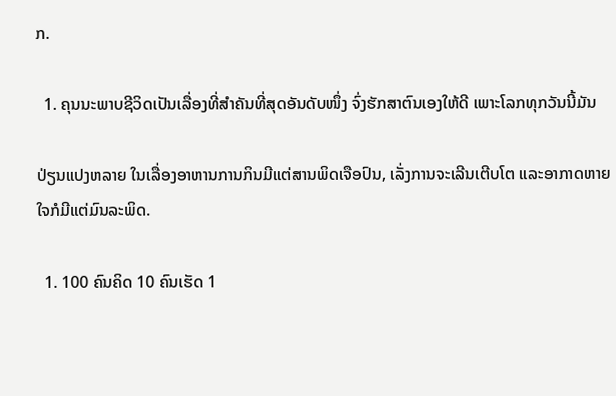ກ.

  1. ຄຸນນະພາບຊີວິດເປັນເລື່ອງທີ່ສຳຄັນທີ່ສຸດອັນດັບໜຶ່ງ ຈົ່ງຮັກສາຕົນເອງໃຫ້ດີ ເພາະໂລກທຸກວັນນີ້ມັນ

ປ່ຽນແປງຫລາຍ ໃນເລື່ອງອາຫານການກິນມີແຕ່ສານພິດເຈືອປົນ, ເລັ່ງການຈະເລີນເຕີບໂຕ ແລະອາກາດຫາຍໃຈກໍມີແຕ່ມົນລະພິດ.

  1. 100 ຄົນຄິດ 10 ຄົນເຮັດ 1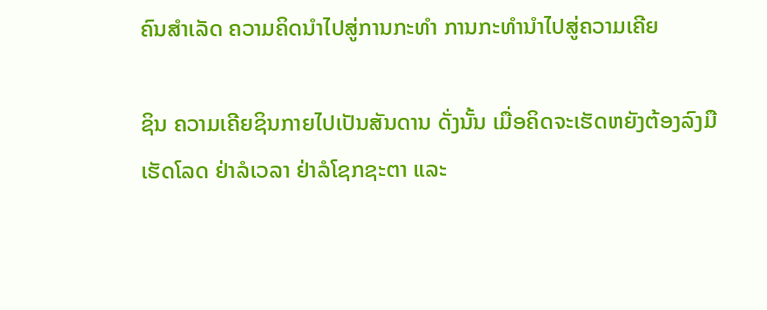ຄົນສຳເລັດ ຄວາມຄິດນຳໄປສູ່ການກະທຳ ການກະທຳນຳໄປສູ່ຄວາມເຄີຍ

ຊິນ ຄວາມເຄີຍຊິນກາຍໄປເປັນສັນດານ ດັ່ງນັ້ນ ເມື່ອຄິດຈະເຮັດຫຍັງຕ້ອງລົງມືເຮັດໂລດ ຢ່າລໍເວລາ ຢ່າລໍໂຊກຊະຕາ ແລະ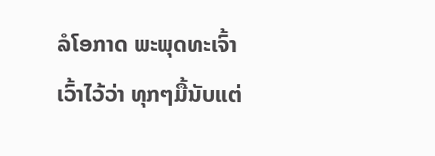ລໍໂອກາດ ພະພຸດທະເຈົ້າເວົ້າໄວ້ວ່າ ທຸກໆມື້ນັບແຕ່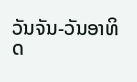ວັນຈັນ-ວັນອາທິດ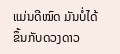ແມ່ນດີໝົດ ມັນບໍ່ໄດ້ຂຶ້ນກັບດວງດາວ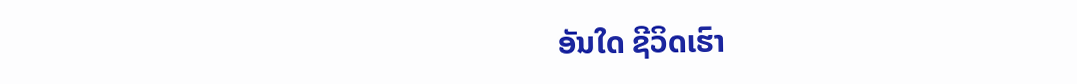ອັນໃດ ຊີວິດເຮົາ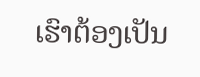ເຮົາຕ້ອງເປັນ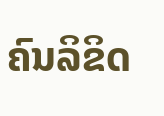ຄົນລິຂິດ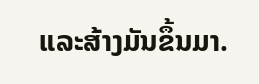ແລະສ້າງມັນຂຶ້ນມາ.